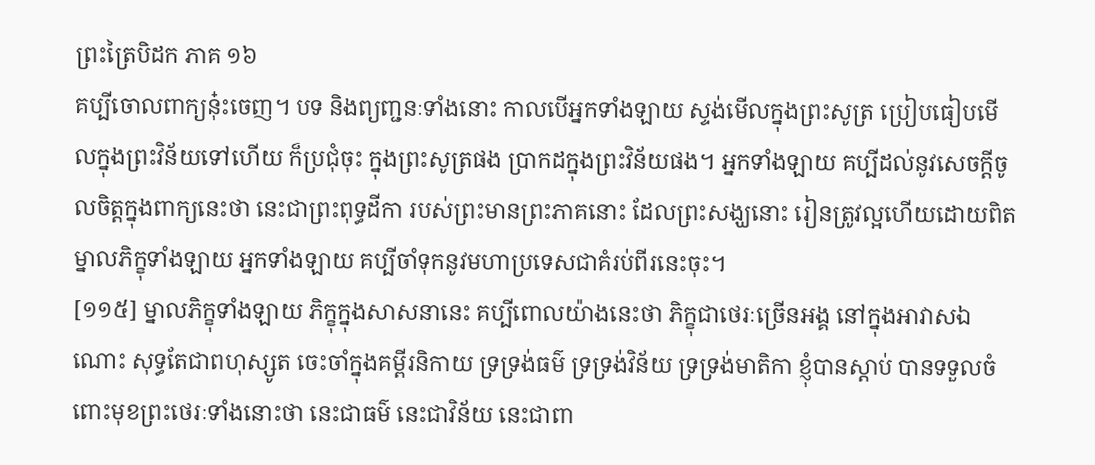ព្រះត្រៃបិដក ភាគ ១៦
គប្បីចោលពាក្យនុ៎ះចេញ។ បទ និងព្យញ្ជនៈទាំងនោះ កាលបើអ្នកទាំងឡាយ ស្ទង់មើលក្នុងព្រះសូត្រ ប្រៀបធៀបមើលក្នុងព្រះវិន័យទៅហើយ ក៏ប្រជុំចុះ ក្នុងព្រះសូត្រផង ប្រាកដក្នុងព្រះវិន័យផង។ អ្នកទាំងឡាយ គប្បីដល់នូវសេចក្តីចូលចិត្តក្នុងពាក្យនេះថា នេះជាព្រះពុទ្ធដីកា របស់ព្រះមានព្រះភាគនោះ ដែលព្រះសង្ឃនោះ រៀនត្រូវល្អហើយដោយពិត ម្នាលភិក្ខុទាំងឡាយ អ្នកទាំងឡាយ គប្បីចាំទុកនូវមហាប្រទេសជាគំរប់ពីរនេះចុះ។
[១១៥] ម្នាលភិក្ខុទាំងឡាយ ភិក្ខុក្នុងសាសនានេះ គប្បីពោលយ៉ាងនេះថា ភិក្ខុជាថេរៈច្រើនអង្គ នៅក្នុងអាវាសឯណោះ សុទ្ធតែជាពហុស្សូត ចេះចាំក្នុងគម្ពីរនិកាយ ទ្រទ្រង់ធម៌ ទ្រទ្រង់វិន័យ ទ្រទ្រង់មាតិកា ខ្ញុំបានស្តាប់ បានទទួលចំពោះមុខព្រះថេរៈទាំងនោះថា នេះជាធម៌ នេះជាវិន័យ នេះជាពា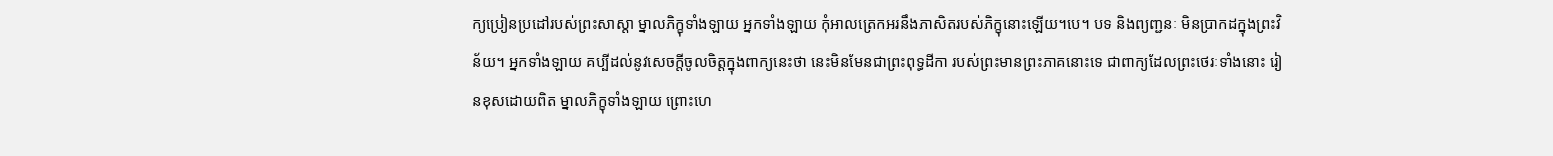ក្យប្រៀនប្រដៅរបស់ព្រះសាស្តា ម្នាលភិក្ខុទាំងឡាយ អ្នកទាំងឡាយ កុំអាលត្រេកអរនឹងភាសិតរបស់ភិក្ខុនោះឡើយ។បេ។ បទ និងព្យញ្ជនៈ មិនប្រាកដក្នុងព្រះវិន័យ។ អ្នកទាំងឡាយ គប្បីដល់នូវសេចក្តីចូលចិត្តក្នុងពាក្យនេះថា នេះមិនមែនជាព្រះពុទ្ធដីកា របស់ព្រះមានព្រះភាគនោះទេ ជាពាក្យដែលព្រះថេរៈទាំងនោះ រៀនខុសដោយពិត ម្នាលភិក្ខុទាំងឡាយ ព្រោះហេ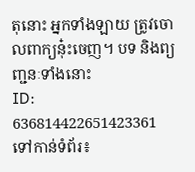តុនោះ អ្នកទាំងឡាយ ត្រូវចោលពាក្យនុ៎ះចេញ។ បទ និងព្យញ្ជនៈទាំងនោះ
ID: 636814422651423361
ទៅកាន់ទំព័រ៖